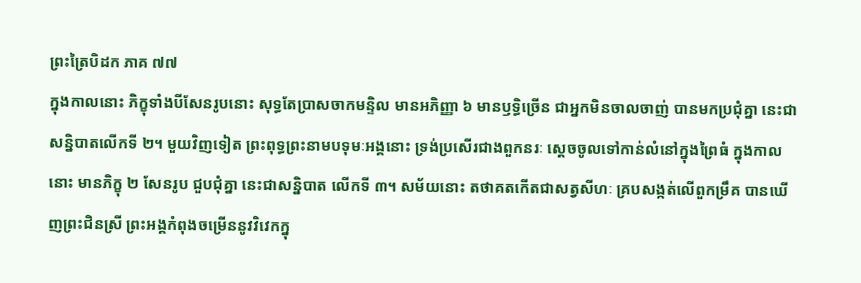ព្រះត្រៃបិដក ភាគ ៧៧
ក្នុងកាលនោះ ភិក្ខុទាំងបីសែនរូបនោះ សុទ្ធតែប្រាសចាកមន្ទិល មានអភិញ្ញា ៦ មានឫទ្ធិច្រើន ជាអ្នកមិនចាលចាញ់ បានមកប្រជុំគ្នា នេះជាសន្និបាតលើកទី ២។ មួយវិញទៀត ព្រះពុទ្ធព្រះនាមបទុមៈអង្គនោះ ទ្រង់ប្រសើរជាងពួកនរៈ ស្តេចចូលទៅកាន់លំនៅក្នុងព្រៃធំ ក្នុងកាលនោះ មានភិក្ខុ ២ សែនរូប ជួបជុំគ្នា នេះជាសន្និបាត លើកទី ៣។ សម័យនោះ តថាគតកើតជាសត្វសីហៈ គ្របសង្កត់លើពួកម្រឹគ បានឃើញព្រះជិនស្រី ព្រះអង្គកំពុងចម្រើននូវវិវេកក្នុ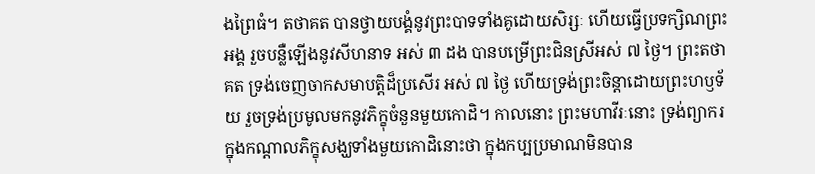ងព្រៃធំ។ តថាគត បានថ្វាយបង្គំនូវព្រះបាទទាំងគូដោយសិរ្សៈ ហើយធ្វើប្រទក្សិណព្រះអង្គ រួចបន្លឺឡើងនូវសីហនាទ អស់ ៣ ដង បានបម្រើព្រះជិនស្រីអស់ ៧ ថ្ងៃ។ ព្រះតថាគត ទ្រង់ចេញចាកសមាបត្តិដ៏ប្រសើរ អស់ ៧ ថ្ងៃ ហើយទ្រង់ព្រះចិន្តាដោយព្រះហឫទ័យ រួចទ្រង់ប្រមូលមកនូវភិក្ខុចំនួនមួយកោដិ។ កាលនោះ ព្រះមហាវីរៈនោះ ទ្រង់ព្យាករក្នុងកណ្តាលភិក្ខុសង្ឃទាំងមួយកោដិនោះថា ក្នុងកប្បប្រមាណមិនបាន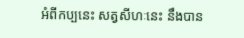អំពីកប្បនេះ សត្វសីហៈនេះ នឹងបាន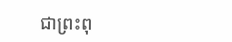ជាព្រះពុ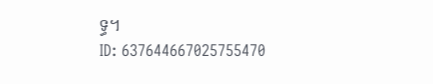ទ្ធ។
ID: 637644667025755470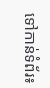ទៅកាន់ទំព័រ៖